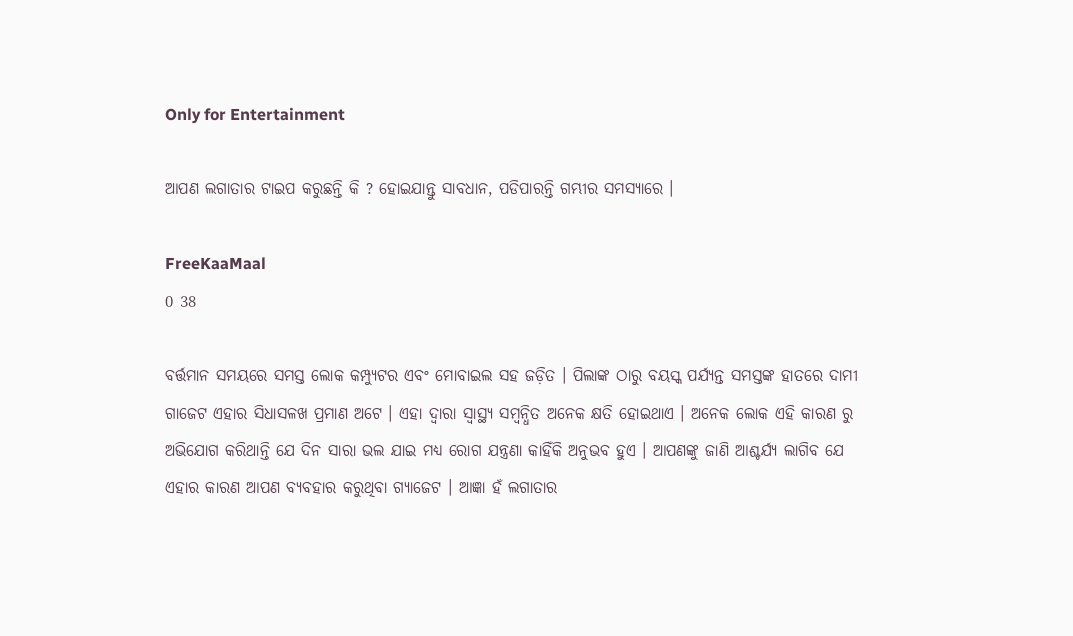Only for Entertainment

ଆପଣ ଲଗାତାର ଟାଇପ କରୁଛନ୍ତି କି ? ହୋଇଯାନ୍ତୁ ସାବଧାନ, ପଡିପାରନ୍ତି ଗମ୍ଭୀର ସମସ୍ୟାରେ ।

FreeKaaMaal
0 38

ବର୍ତ୍ତମାନ ସମୟରେ ସମସ୍ତ ଲୋକ କମ୍ପ୍ୟୁଟର ଏବଂ ମୋବାଇଲ ସହ ଜଡ଼ିତ । ପିଲାଙ୍କ ଠାରୁ ବୟସ୍କ ପର୍ଯ୍ୟନ୍ତ ସମସ୍ତଙ୍କ ହାତରେ ଦାମୀ ଗାଜେଟ ଏହାର ସିଧାସଳଖ ପ୍ରମାଣ ଅଟେ । ଏହା ଦ୍ୱାରା ସ୍ବାସ୍ଥ୍ୟ ସମ୍ବନ୍ଧିତ ଅନେକ କ୍ଷତି ହୋଇଥାଏ । ଅନେକ ଲୋକ ଏହି କାରଣ ରୁ ଅଭିଯୋଗ କରିଥାନ୍ତି ଯେ ଦିନ ସାରା ଭଲ ଯାଇ ମଧ୍ଯ ରୋଗ ଯନ୍ତ୍ରଣା କାହିଁକି ଅନୁଭବ ହୁଏ । ଆପଣଙ୍କୁ ଜାଣି ଆଶ୍ଚର୍ଯ୍ୟ ଲାଗିବ ଯେ ଏହାର କାରଣ ଆପଣ ବ୍ୟବହାର କରୁଥିବା ଗ୍ୟାଜେଟ । ଆଜ୍ଞା ହଁ ଲଗାତାର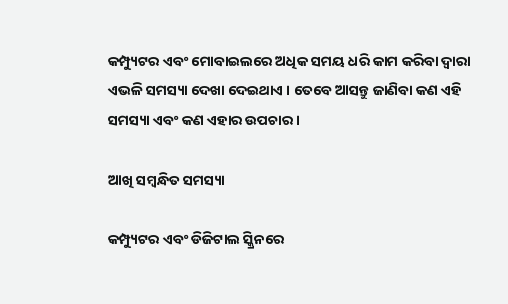କମ୍ପ୍ୟୁଟର ଏବଂ ମୋବାଇଲରେ ଅଧିକ ସମୟ ଧରି କାମ କରିବା ଦ୍ୱାରା ଏଭଳି ସମସ୍ୟା ଦେଖା ଦେଇଥାଏ । ତେବେ ଆସନ୍ତୁ ଜାଣିବା କଣ ଏହି ସମସ୍ୟା ଏବଂ କଣ ଏହାର ଉପଚାର ।

ଆଖି ସମ୍ବନ୍ଧିତ ସମସ୍ୟା

କମ୍ପ୍ୟୁଟର ଏବଂ ଡିଜିଟାଲ ସ୍କ୍ରିନରେ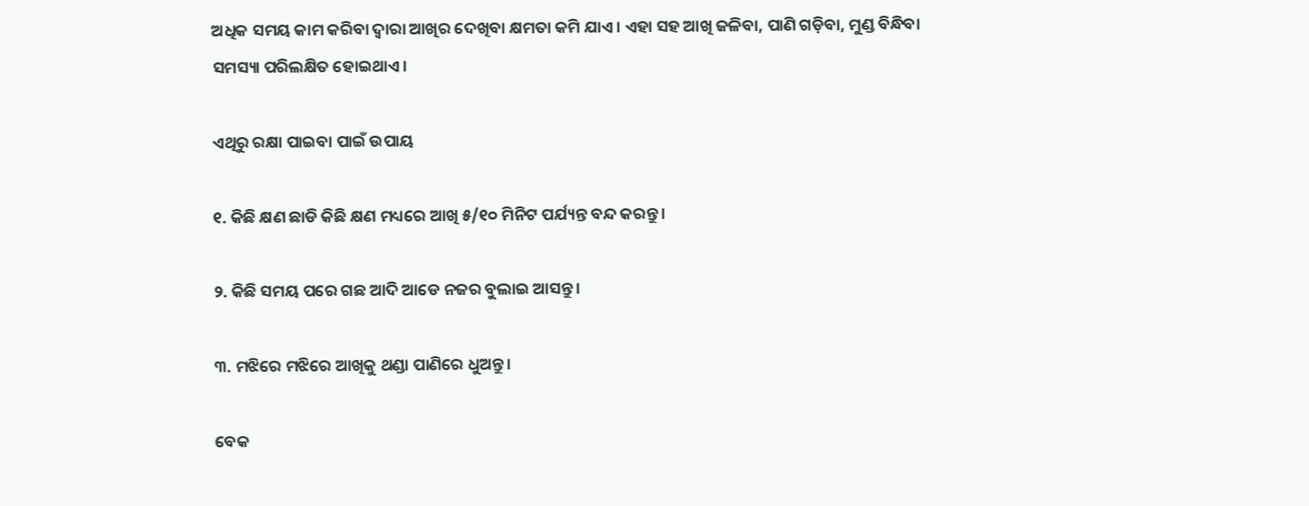ଅଧିକ ସମୟ କାମ କରିବା ଦ୍ୱାରା ଆଖିର ଦେଖିବା କ୍ଷମତା କମି ଯାଏ। ଏହା ସହ ଆଖି ଜଳିବା, ପାଣି ଗଡ଼ିବା, ମୁଣ୍ଡ ବିନ୍ଧିବା ସମସ୍ୟା ପରିଲକ୍ଷିତ ହୋଇଥାଏ।

ଏଥିରୁ ରକ୍ଷା ପାଇବା ପାଇଁ ଉପାୟ

୧. କିଛି କ୍ଷଣ ଛାଡି କିଛି କ୍ଷଣ ମଧ୍ୟରେ ଆଖି ୫/୧୦ ମିନିଟ ପର୍ଯ୍ୟନ୍ତ ବନ୍ଦ କରନ୍ତୁ ।

୨. କିଛି ସମୟ ପରେ ଗଛ ଆଦି ଆଡେ ନଜର ବୁଲାଇ ଆସନ୍ତୁ ।

୩. ମଝିରେ ମଝିରେ ଆଖିକୁ ଥଣ୍ଡା ପାଣିରେ ଧୁଅନ୍ତୁ ।

ବେକ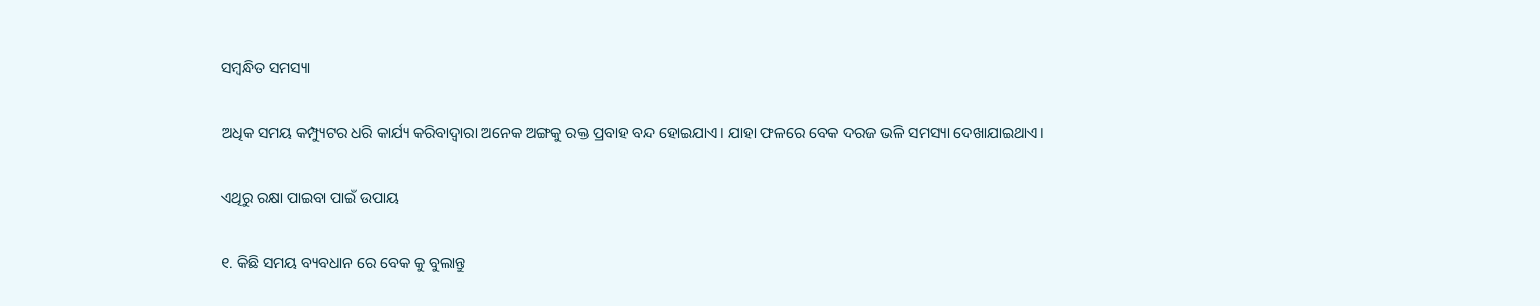ସମ୍ବନ୍ଧିତ ସମସ୍ୟା

ଅଧିକ ସମୟ କମ୍ପ୍ୟୁଟର ଧରି କାର୍ଯ୍ୟ କରିବାଦ୍ୱାରା ଅନେକ ଅଙ୍ଗକୁ ରକ୍ତ ପ୍ରବାହ ବନ୍ଦ ହୋଇଯାଏ। ଯାହା ଫଳରେ ବେକ ଦରଜ ଭଳି ସମସ୍ୟା ଦେଖାଯାଇଥାଏ।

ଏଥିରୁ ରକ୍ଷା ପାଇବା ପାଇଁ ଉପାୟ

୧. କିଛି ସମୟ ବ୍ୟବଧାନ ରେ ବେକ କୁ ବୁଲାନ୍ତୁ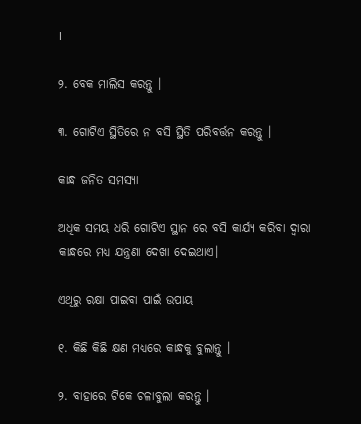।

୨. ବେକ ମାଲିସ କରନ୍ତୁ ।

୩. ଗୋଟିଏ ସ୍ଥିତିରେ ନ ବସି ସ୍ଥିତି ପରିବର୍ତ୍ତନ କରନ୍ତୁ ।

କାନ୍ଧ ଜନିତ ସମସ୍ୟା

ଅଧିକ ସମୟ ଧରି ଗୋଟିଏ ସ୍ଥାନ ରେ ବସି କାର୍ଯ୍ୟ କରିବା ଦ୍ୱାରା କାନ୍ଧରେ ମଧ୍ୟ ଯନ୍ତ୍ରଣା ଦେଖା ଦେଇଥାଏ।

ଏଥିରୁ ରକ୍ଷା ପାଇବା ପାଇଁ ଉପାୟ

୧. କିଛି କିଛି କ୍ଷଣ ମଧ୍ୟରେ କାନ୍ଧକୁ ବୁଲାନ୍ତୁ ।

୨. ବାହାରେ ଟିକେ ଚଳାବୁଲା କରନ୍ତୁ ।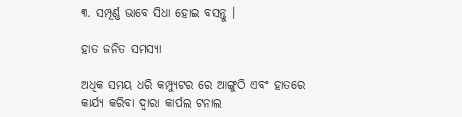୩. ସମ୍ପୂର୍ଣ୍ଣ ଭାବେ ସିଧା ହୋଇ ବସନ୍ତୁ ।

ହାତ ଜନିତ ସମସ୍ୟା

ଅଧିକ ସମୟ ଧରି କମ୍ପ୍ୟୁଟର ରେ ଆଙ୍ଗୁଠି ଏବଂ ହାତରେ କାର୍ଯ୍ୟ କରିବା ଦ୍ୱାରା କାର୍ପଲ ଟନାଲ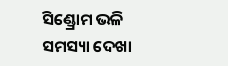ସିଣ୍ଡ୍ରୋମ ଭଳି ସମସ୍ୟା ଦେଖା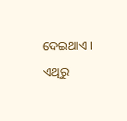ଦେଇଥାଏ ।

ଏଥିରୁ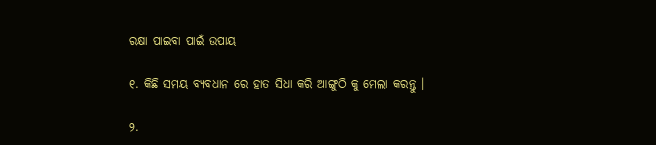ରକ୍ଷା ପାଇବା ପାଇଁ ଉପାୟ

୧. କିଛି ସମୟ ବ୍ୟବଧାନ ରେ ହାତ ସିଧା କରି ଆଙ୍ଗୁଠି କୁ ମେଲା କରନ୍ତୁ ।

୨.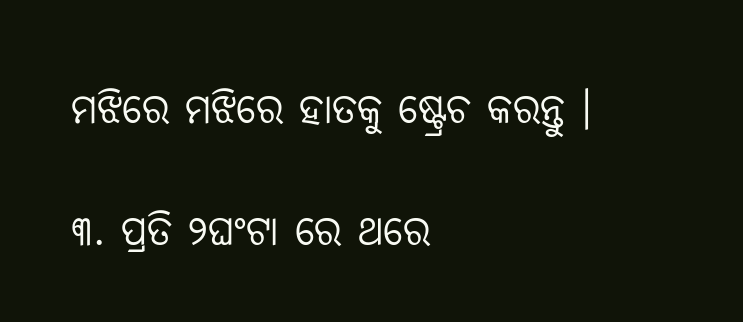ମଝିରେ ମଝିରେ ହାତକୁ ଷ୍ଟ୍ରେଚ କରନ୍ତୁ ।

୩. ପ୍ରତି ୨ଘଂଟା ରେ ଥରେ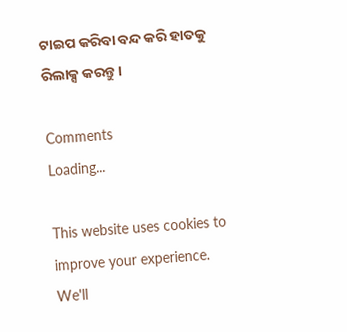ଟାଇପ କରିବା ବନ୍ଦ କରି ହାତକୁ ରିଲାକ୍ସ କରନ୍ତୁ ।

Comments
Loading...

This website uses cookies to improve your experience. We'll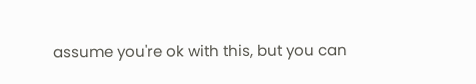assume you're ok with this, but you can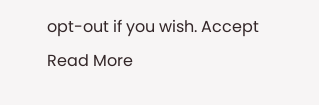opt-out if you wish. Accept Read More